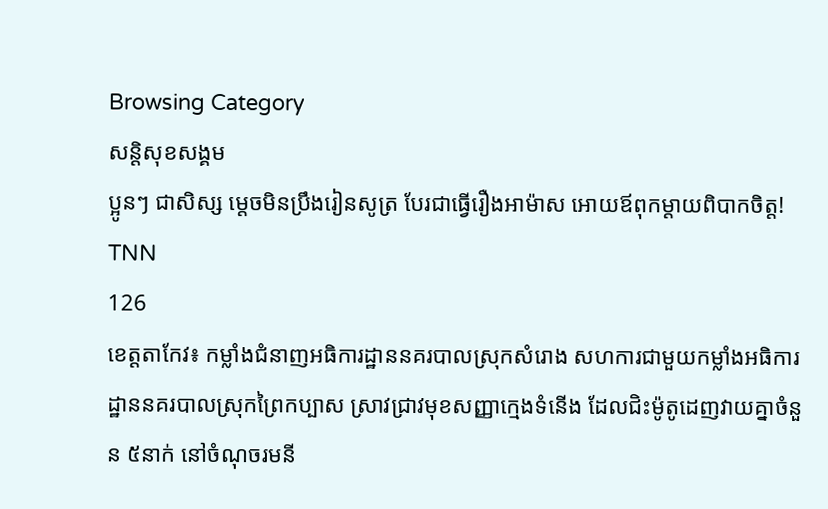Browsing Category
សន្តិសុខសង្គម
ប្អូនៗ ជាសិស្ស ម្តេចមិនប្រឹងរៀនសូត្រ បែរជាធ្វើរឿងអាម៉ាស អោយឪពុកម្តាយពិបាកចិត្ត!
TNN
126
ខេត្តតាកែវ៖ កម្លាំងជំនាញអធិការដ្ឋាននគរបាលស្រុកសំរោង សហការជាមួយកម្លាំងអធិការដ្ឋាននគរបាលស្រុកព្រៃកប្បាស ស្រាវជ្រាវមុខសញ្ញាក្មេងទំនើង ដែលជិះម៉ូតូដេញវាយគ្នាចំនួន ៥នាក់ នៅចំណុចរមនី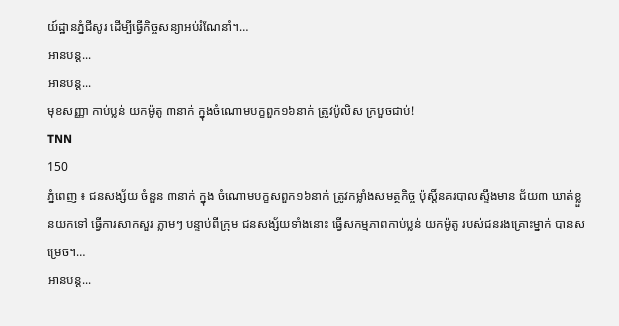យ៍ដ្ឋានភ្នំជីសូរ ដើម្បីធ្វើកិច្ចសន្យាអប់រំណែនាំ។…
អានបន្ត...
អានបន្ត...
មុខសញ្ញា កាប់ប្លន់ យកម៉ូតូ ៣នាក់ ក្នុងចំណោមបក្ខពួក១៦នាក់ ត្រូវប៉ូលិស ក្របួចជាប់!
TNN
150
ភ្នំពេញ ៖ ជនសង្ស័យ ចំនួន ៣នាក់ ក្នុង ចំណោមបក្ខសពួក១៦នាក់ ត្រូវកម្លាំងសមត្ថកិច្ច ប៉ុស្តិ៍នគរបាលស្ទឹងមាន ជ័យ៣ ឃាត់ខ្លួនយកទៅ ធ្វើការសាកសួរ ភ្លាមៗ បន្ទាប់ពីក្រុម ជនសង្ស័យទាំងនោះ ធ្វើសកម្មភាពកាប់ប្លន់ យកម៉ូតូ របស់ជនរងគ្រោះម្នាក់ បានសម្រេច។…
អានបន្ត...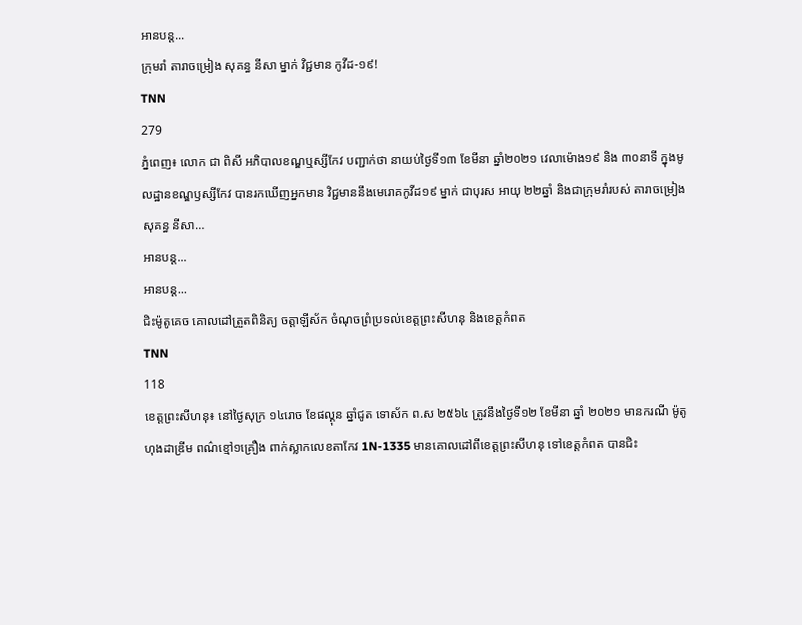អានបន្ត...
ក្រុមរាំ តារាចម្រៀង សុគន្ធ នីសា ម្នាក់ វិជ្ជមាន កូវីដ-១៩!
TNN
279
ភ្នំពេញ៖ លោក ជា ពិសី អភិបាលខណ្ឌឬស្សីកែវ បញ្ជាក់ថា នាយប់ថ្ងៃទី១៣ ខែមីនា ឆ្នាំ២០២១ វេលាម៉ោង១៩ និង ៣០នាទី ក្នុងមូលដ្ឋានខណ្ឌឫស្សីកែវ បានរកឃើញអ្នកមាន វិជ្ជមាននឹងមេរោគកូវីដ១៩ ម្នាក់ ជាបុរស អាយុ ២២ឆ្នាំ និងជាក្រុមរាំរបស់ តារាចម្រៀង សុគន្ធ នីសា…
អានបន្ត...
អានបន្ត...
ជិះម៉ូតូគេច គោលដៅត្រួតពិនិត្យ ចត្តាឡីស័ក ចំណុចព្រំប្រទល់ខេត្តព្រះសីហនុ និងខេត្តកំពត
TNN
118
ខេត្តព្រះសីហនុ៖ នៅថ្ងៃសុក្រ ១៤រោច ខែផល្គុន ឆ្នាំជូត ទោស័ក ព.ស ២៥៦៤ ត្រូវនឹងថ្ងៃទី១២ ខែមីនា ឆ្នាំ ២០២១ មានករណី ម៉ូតូហុងដាឌ្រីម ពណ៌ខ្មៅ១គ្រឿង ពាក់ស្លាកលេខតាកែវ 1N-1335 មានគោលដៅពីខេត្តព្រះសីហនុ ទៅខេត្តកំពត បានជិះ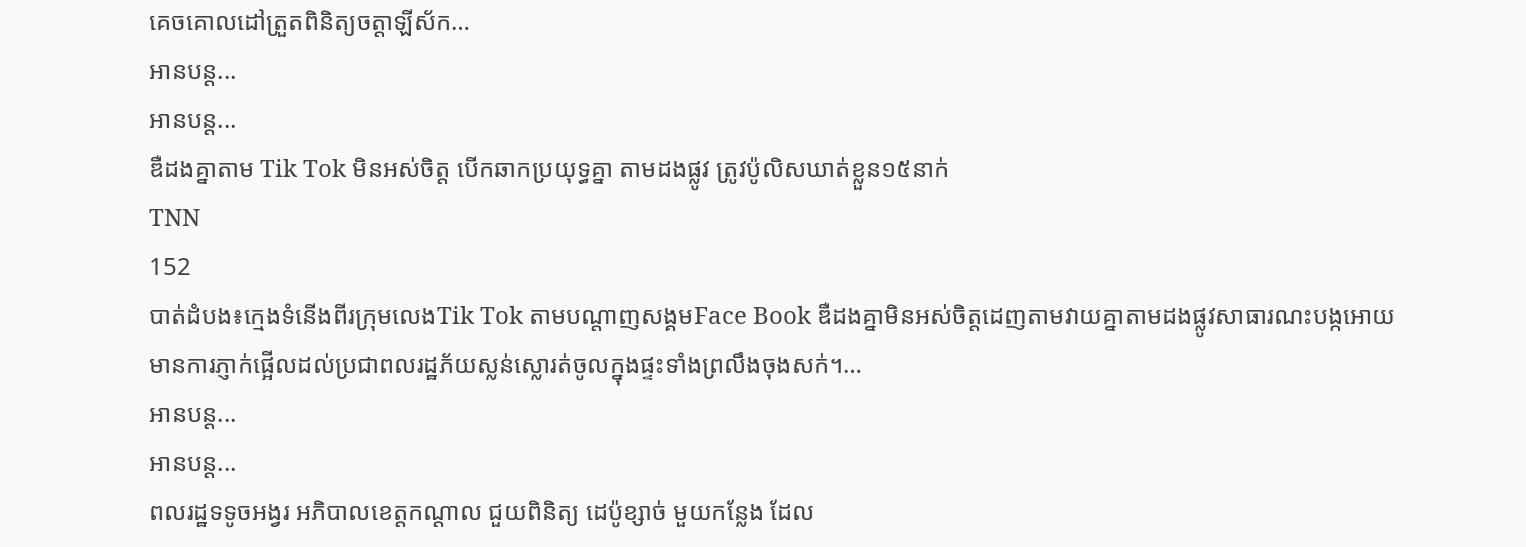គេចគោលដៅត្រួតពិនិត្យចត្តាឡីស័ក…
អានបន្ត...
អានបន្ត...
ឌឺដងគ្នាតាម Tik Tok មិនអស់ចិត្ត បើកឆាកប្រយុទ្ធគ្នា តាមដងផ្លូវ ត្រូវប៉ូលិសឃាត់ខ្លួន១៥នាក់
TNN
152
បាត់ដំបង៖ក្មេងទំនើងពីរក្រុមលេងTik Tok តាមបណ្តាញសង្គមFace Book ឌឺដងគ្នាមិនអស់ចិត្តដេញតាមវាយគ្នាតាមដងផ្លូវសាធារណះបង្កអោយមានការភ្ញាក់ផ្អើលដល់ប្រជាពលរដ្ឋភ័យស្លន់ស្លោរត់ចូលក្នុងផ្ទះទាំងព្រលឹងចុងសក់។…
អានបន្ត...
អានបន្ត...
ពលរដ្ឋទទូចអង្វរ អភិបាលខេត្តកណ្តាល ជួយពិនិត្យ ដេប៉ូខ្សាច់ មួយកន្លែង ដែល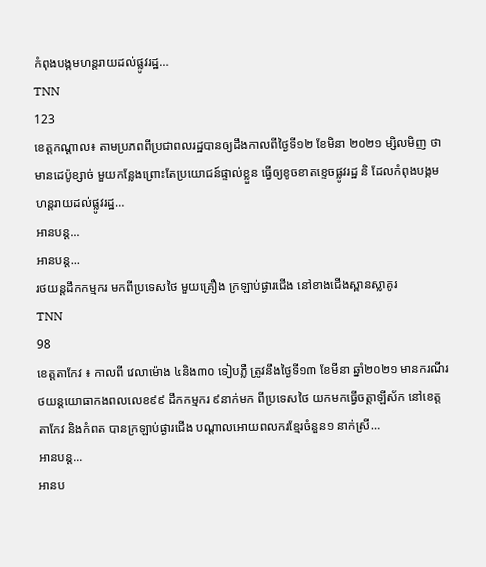កំពុងបង្កមហន្តរាយដល់ផ្លូវរដ្ឋ…
TNN
123
ខេត្តកណ្ដាល៖ តាមប្រភពពីប្រជាពលរដ្ឋបានឲ្យដឹងកាលពីថ្ងៃទី១២ ខែមិនា ២០២១ ម្សិលមិញ ថា មានដេប៉ូខ្សាច់ មួយកន្លែងព្រោះតែប្រយោជន៍ផ្ទាល់ខ្លួន ធ្វើឲ្យខូចខាតខ្ទេចផ្លូវរដ្ឋ និ ដែលកំពុងបង្កមហន្តរាយដល់ផ្លូវរដ្ឋ…
អានបន្ត...
អានបន្ត...
រថយន្តដឹកកម្មករ មកពីប្រទេសថៃ មួយគ្រឿង ក្រឡាប់ផ្ងារជើង នៅខាងជើងស្ពានស្លាគូរ
TNN
98
ខេត្តតាកែវ ៖ កាលពី វេលាម៉ោង ៤និង៣០ ទៀបភ្លឺ ត្រូវនឹងថ្ងៃទី១៣ ខែមីនា ឆ្នាំ២០២១ មានករណីរថយន្តយោធាកងពលលេខ៩៩ ដឹកកម្មករ ៩នាក់មក ពីប្រទេសថៃ យកមកធ្វើចត្តាឡីស័ក នៅខេត្តតាកែវ និងកំពត បានក្រឡាប់ផ្ងារជើង បណ្តាលអោយពលករខ្មែរចំនួន១ នាក់ស្រី…
អានបន្ត...
អានប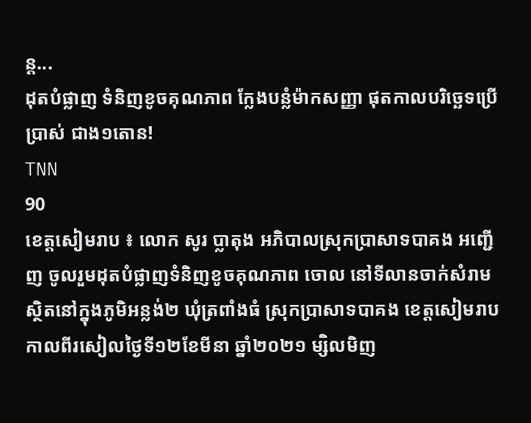ន្ត...
ដុតបំផ្លាញ ទំនិញខូចគុណភាព ក្លែងបន្លំម៉ាកសញ្ញា ផុតកាលបរិច្ឆេទប្រើប្រាស់ ជាង១តោន!
TNN
90
ខេត្តសៀមរាប ៖ លោក សូរ ប្លាតុង អភិបាលស្រុកប្រាសាទបាគង អញ្ជើញ ចូលរួមដុតបំផ្លាញទំនិញខូចគុណភាព ចោល នៅទីលានចាក់សំរាម ស្ថិតនៅក្នុងភូមិអន្លង់២ ឃុំត្រពាំងធំ ស្រុកប្រាសាទបាគង ខេត្តសៀមរាប កាលពីរសៀលថ្ងៃទី១២ខែមីនា ឆ្នាំ២០២១ ម្សិលមិញ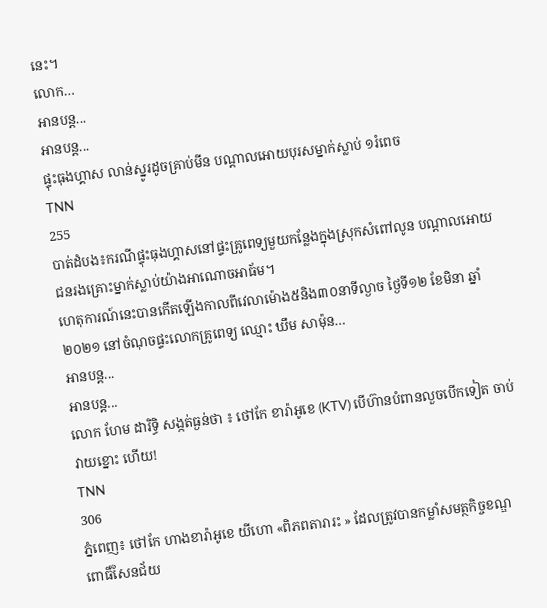នេះ។
លោក…
អានបន្ត...
អានបន្ត...
ផ្ទុះធុងហ្គាស លាន់ស្នូរដូចគ្រាប់មីន បណ្តាលអោយបុរសម្នាក់ស្លាប់ ១រំពេច
TNN
255
បាត់ដំបង៖ករណីផ្ទុះធុងហ្គាសនៅផ្ទះគ្រូពេទ្យមួយកន្លែងក្នុងស្រុកសំពៅលូន បណ្តាលអោយជនរងគ្រោះម្នាក់ស្លាប់យ៉ាងអាណោចអាធ័ម។
ហេតុការណ៍នេះបានកើតឡើងកាលពីវេលាម៉ោង៥និង៣០នាទីល្ងាច ថ្ងៃទី១២ ខែមិនា ឆ្នាំ ២០២១ នៅចំណុចផ្ទះលោកគ្រូពេទ្យ ឈ្មោះ ឃឹម សាម៉ុន…
អានបន្ត...
អានបន្ត...
លោក ហែម ដារិទ្ធិ សង្កត់ធ្ងន់ថា ៖ ថៅកែ ខារ៉ាអូខេ (KTV) បើហ៊ានបំពានលួចបើកទៀត ចាប់វាយខ្នោះ ហើយ!
TNN
306
ភ្នំពេញ៖ ថៅកែ ហាងខារ៉ាអូខេ យីហោ «ពិភពតារារះ » ដែលត្រូវបានកម្លាំសមត្ថកិច្ចខណ្ឌពោធិ៍សែនជ័យ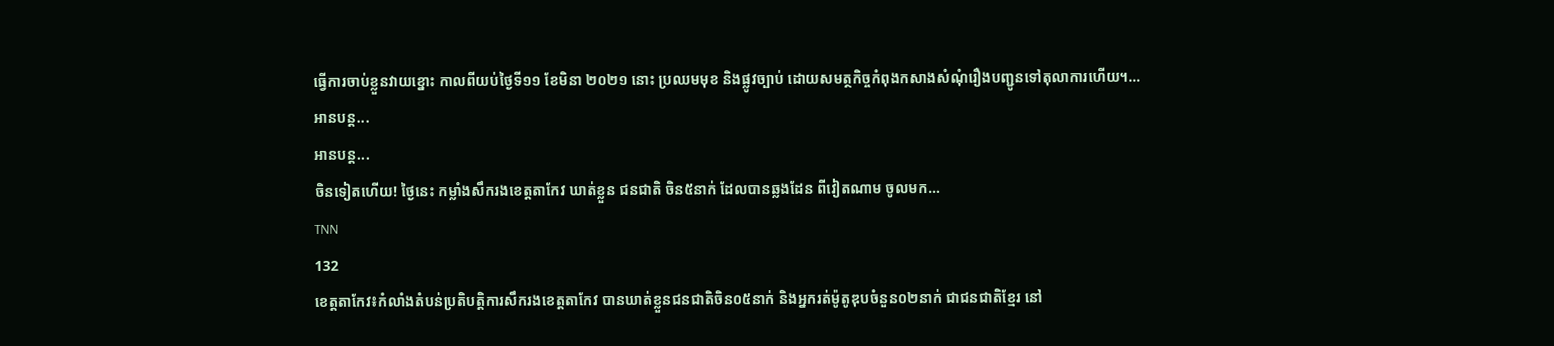ធ្វើការចាប់ខ្លួនវាយខ្នោះ កាលពីយប់ថ្ងៃទី១១ ខែមិនា ២០២១ នោះ ប្រឈមមុខ និងផ្លូវច្បាប់ ដោយសមត្ថកិច្ចកំពុងកសាងសំណុំរឿងបញ្ជូនទៅតុលាការហើយ។…
អានបន្ត...
អានបន្ត...
ចិនទៀតហើយ! ថ្ងៃនេះ កម្លាំងសឹករងខេត្តតាកែវ ឃាត់ខ្លួន ជនជាតិ ចិន៥នាក់ ដែលបានឆ្លងដែន ពីវៀតណាម ចូលមក…
TNN
132
ខេត្តតាកែវ៖កំលាំងតំបន់ប្រតិបត្តិការសឹករងខេត្តតាកែវ បានឃាត់ខ្លួនជនជាតិចិន០៥នាក់ និងអ្នករត់ម៉ូតូឌុបចំនួន០២នាក់ ជាជនជាតិខ្មែរ នៅ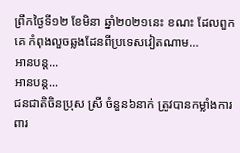ព្រឹកថ្ងៃទី១២ ខែមិនា ឆ្នាំ២០២១នេះ ខណះ ដែលពួកគេ កំពុងលួចឆ្លងដែនពីប្រទេសវៀតណាម…
អានបន្ត...
អានបន្ត...
ជនជាតិចិនប្រុស ស្រី ចំនួន៦នាក់ ត្រូវបានកម្លាំងការពារ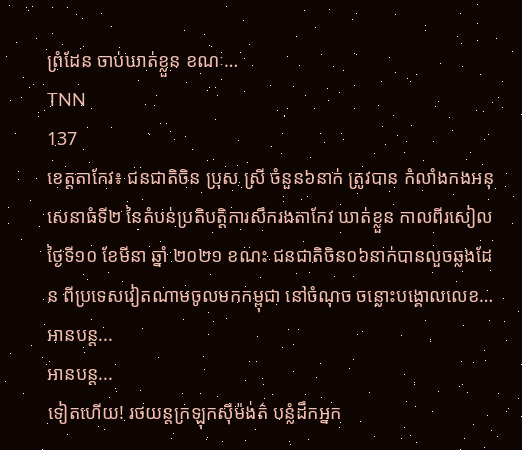ព្រំដែន ចាប់ឃាត់ខ្លួន ខណៈ…
TNN
137
ខេត្តតាកែវ៖ ជនជាតិចិន ប្រុស ស្រី ចំនួន៦នាក់ ត្រូវបាន កំលាំងកងអនុសេនាធំទី២ នៃតំបន់ប្រតិបត្តិការសឹករងតាកែវ ឃាត់ខ្លួន កាលពីរសៀល ថ្ងៃទី១០ ខែមីនា ឆ្នាំ ២០២១ ខណះ ជនជាតិចិន០៦នាក់បានលួចឆ្លងដែន ពីប្រទេសវៀតណាមចូលមកកម្ពុជា នៅចំណុច ចន្លោះបង្គោលលេខ…
អានបន្ត...
អានបន្ត...
ទៀតហើយ! រថយន្តក្រឡុកស៊ីម៉ង់ត៌ បន្លំដឹកអ្នក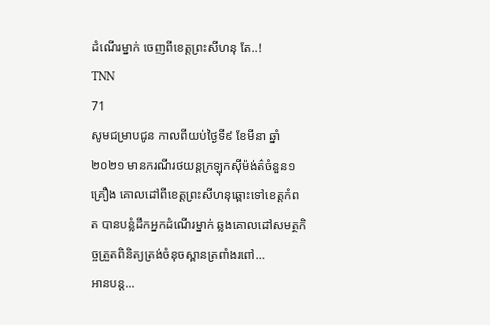ដំណើរម្នាក់ ចេញពីខេត្តព្រះសីហនុ តែ..!
TNN
71
សូមជម្រាបជូន កាលពីយប់ថ្ងៃទី៩ ខែមីនា ឆ្នាំ២០២១ មានករណីរថយន្តក្រឡុកស៊ីម៉ង់ត៌ចំនួន១គ្រឿង គោលដៅពីខេត្តព្រះសីហនុឆ្ពោះទៅខេត្តកំពត បានបន្លំដឹកអ្នកដំណើរម្នាក់ ឆ្លងគោលដៅសមត្ថកិច្ចត្រួតពិនិត្យត្រង់ចំនុចស្ពានត្រពាំងរពៅ…
អានបន្ត...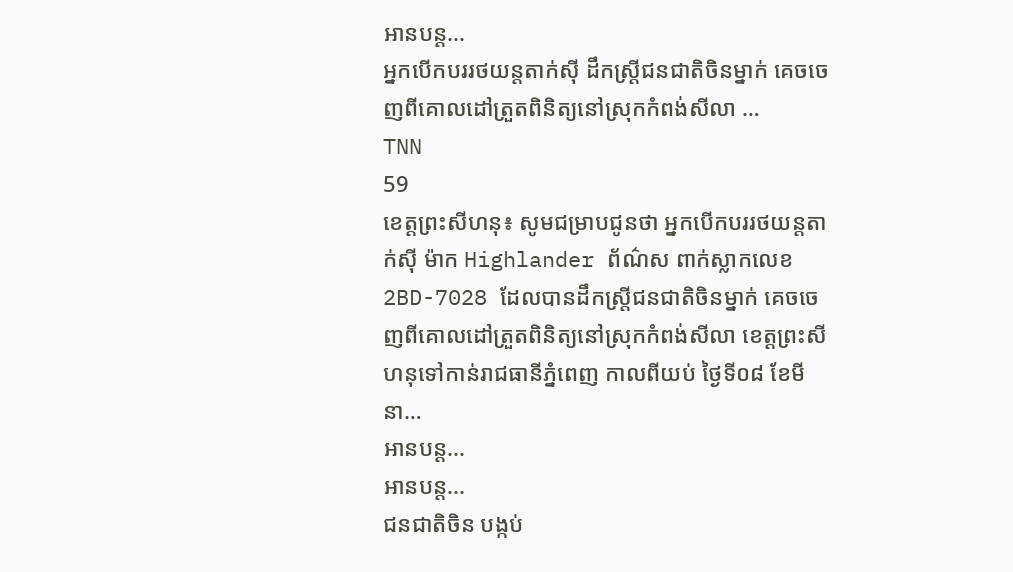អានបន្ត...
អ្នកបើកបររថយន្តតាក់ស៊ី ដឹកស្រ្តីជនជាតិចិនម្នាក់ គេចចេញពីគោលដៅត្រួតពិនិត្យនៅស្រុកកំពង់សីលា …
TNN
59
ខេត្តព្រះសីហនុ៖ សូមជម្រាបជូនថា អ្នកបើកបររថយន្តតាក់ស៊ី ម៉ាក Highlander ព័ណ៌ស ពាក់ស្លាកលេខ2BD-7028 ដែលបានដឹកស្រ្តីជនជាតិចិនម្នាក់ គេចចេញពីគោលដៅត្រួតពិនិត្យនៅស្រុកកំពង់សីលា ខេត្តព្រះសីហនុទៅកាន់រាជធានីភ្នំពេញ កាលពីយប់ ថ្ងៃទី០៨ ខែមីនា…
អានបន្ត...
អានបន្ត...
ជនជាតិចិន បង្កប់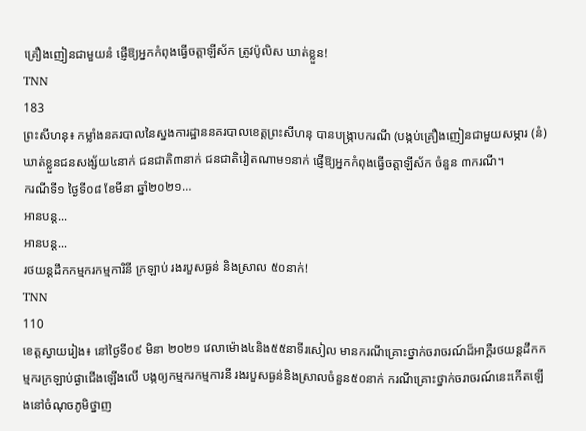គ្រឿងញៀនជាមួយនំ ផ្ញើឱ្យអ្នកកំពុងធ្វើចត្តាឡីស័ក ត្រូវប៉ូលិស ឃាត់ខ្លួន!
TNN
183
ព្រះសីហនុ៖ កម្លាំងនគរបាលនៃស្នងការដ្ឋាននគរបាលខេត្តព្រះសីហនុ បានបង្ក្រាបករណី (បង្កប់គ្រឿងញៀនជាមួយសម្ភារ (នំ) ឃាត់ខ្លួនជនសង្ស័យ៤នាក់ ជនជាតិ៣នាក់ ជនជាតិវៀតណាម១នាក់ ផ្ញើឱ្យអ្នកកំពុងធ្វើចត្តាឡីស័ក ចំនួន ៣ករណី។
ករណីទី១ ថ្ងៃទី០៨ ខែមីនា ឆ្នាំ២០២១…
អានបន្ត...
អានបន្ត...
រថយន្តដឹកកម្មករកម្មការិនី ក្រឡាប់ រងរបួសធ្ងន់ និងស្រាល ៥០នាក់!
TNN
110
ខេត្តស្វាយរៀង៖ នៅថ្ងៃទី០៩ មិនា ២០២១ វេលាម៉ោង៤និង៥៥នាទីរសៀល មានករណីគ្រោះថ្នាក់ចរាចរណ៍ដ៏អាក្គឺរថយន្តដឹកកម្មករក្រឡាប់ផ្ងាជើងឡើងលើ បង្កឲ្យកម្មករកម្មការនី រងរបួសធ្ងន់និងស្រាលចំនួន៥០នាក់ ករណីគ្រោះថ្នាក់ចរាចរណ៍នេះកើតឡើងនៅចំណុចភូមិថ្នាញ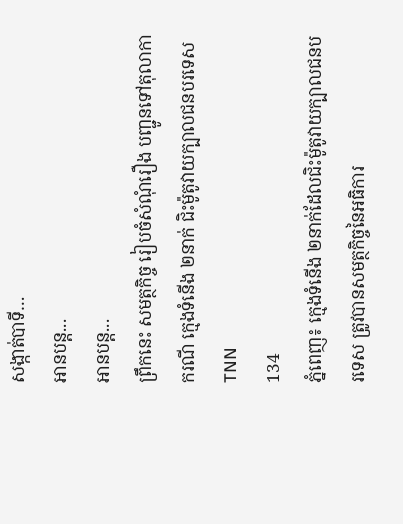សង្កាត់បាទី…
អានបន្ត...
អានបន្ត...
ព្រឹកនេះ សមត្ថកិច្ច រៀបចំសំណុំរឿង បញ្ជូនទៅតុលាកា ករណី ក្មេងទំនេីង ២នាក់ ជិះម៉ូតូវាយក្បាលជនបរទេស
TNN
134
ភ្នំពេញ៖ ក្មេងទំនេីង ២នាក់ដែលជិះម៉ូតូវាយក្បាលជនបរទេស ត្រូវបានសមត្ថកិច្ចនៃអធិការ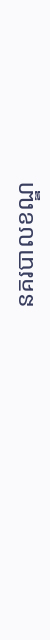នគរបាលខណ្ឌ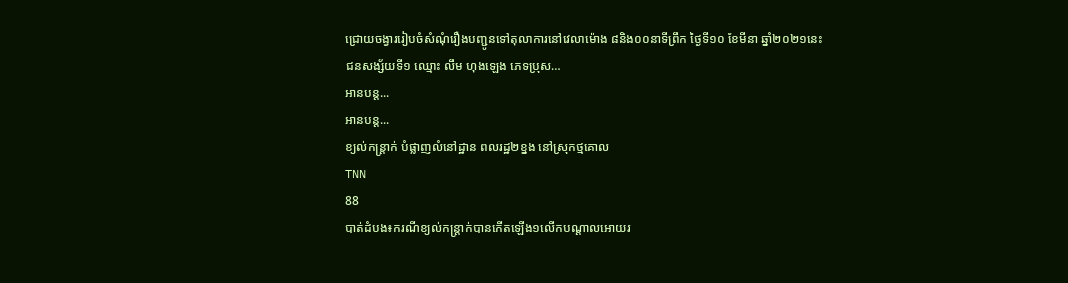ជ្រោយចង្វាររៀបចំសំណុំរឿងបញ្ជូនទៅតុលាការនៅវេលាម៉ោង ៨និង០០នាទីព្រឹក ថ្ងៃទី១០ ខែមីនា ឆ្នាំ២០២១នេះ
ជនសង្ស័យទី១ ឈ្មោះ លឹម ហុងឡេង ភេទប្រុស…
អានបន្ត...
អានបន្ត...
ខ្យល់កន្ត្រាក់ បំផ្លាញលំនៅដ្ឋាន ពលរដ្ឋ២ខ្នង នៅស្រុកថ្មគោល
TNN
88
បាត់ដំបង៖ករណីខ្យល់កន្ត្រាក់បានកើតឡើង១លើកបណ្តាលអោយរ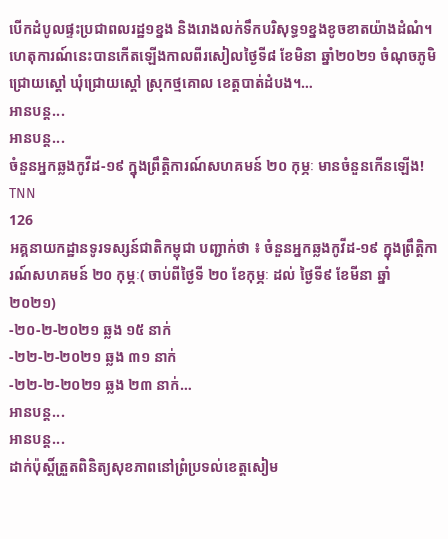បើកដំបូលផ្ទះប្រជាពលរដ្ឋ១ខ្នង និងរោងលក់ទឹកបរិសុទ្ធ១ខ្នងខូចខាតយ៉ាងដំណំ។
ហេតុការណ៍នេះបានកើតឡើងកាលពីរសៀលថ្ងៃទី៨ ខែមិនា ឆ្នាំ២០២១ ចំណុចភូមិជ្រោយស្តៅ ឃុំជ្រោយស្តៅ ស្រុកថ្មគោល ខេត្តបាត់ដំបង។…
អានបន្ត...
អានបន្ត...
ចំនួនអ្នកឆ្លងកូវីដ-១៩ ក្នុងព្រឹត្តិការណ៍សហគមន៍ ២០ កុម្ភៈ មានចំនួនកើនឡើង!
TNN
126
អគ្គនាយកដ្ឋានទូរទស្សន៍ជាតិកម្ពុជា បញ្ជាក់ថា ៖ ចំនួនអ្នកឆ្លងកូវីដ-១៩ ក្នុងព្រឹត្តិការណ៍សហគមន៍ ២០ កុម្ភៈ( ចាប់ពីថ្ងៃទី ២០ ខែកុម្ភៈ ដល់ ថ្ងៃទី៩ ខែមីនា ឆ្នាំ ២០២១)
-២០-២-២០២១ ឆ្លង ១៥ នាក់
-២២-២-២០២១ ឆ្លង ៣១ នាក់
-២២-២-២០២១ ឆ្លង ២៣ នាក់…
អានបន្ត...
អានបន្ត...
ដាក់ប៉ុស្តិ៍ត្រួតពិនិត្យសុខភាពនៅព្រំប្រទល់ខេត្តសៀម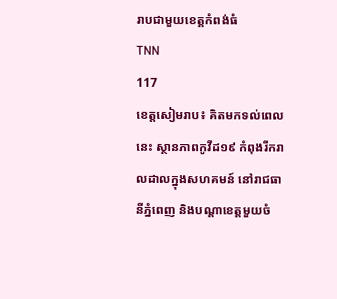រាបជាមួយខេត្តកំពង់ធំ
TNN
117
ខេត្តសៀមរាប៖ គិតមកទល់ពេលនេះ ស្ថានភាពកូវីដ១៩ កំពុងរីករាលដាលក្នុងសហគមន៍ នៅរាជធានីភ្នំពេញ និងបណ្តាខេត្តមួយចំ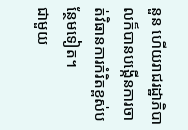នួន ហើយរាជរដ្ឋាភិបាលក៏បានបង្កើនការចាត់វិធានការកំរិតខ្ពស់បន្ថែមទៀត។
ជាមួយ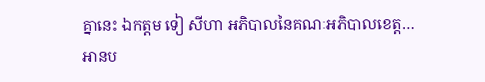គ្នានេះ ឯកត្តម ទៀ សីហា អភិបាលនៃគណៈអភិបាលខេត្ត…
អានប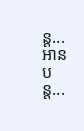ន្ត...
អានបន្ត...